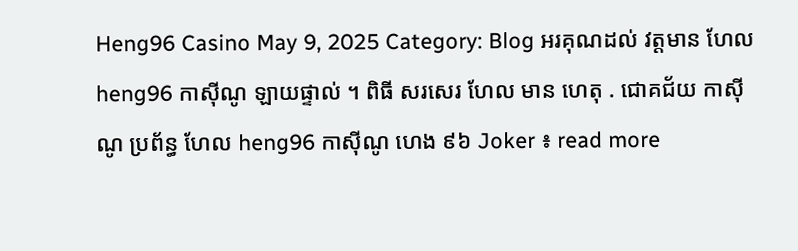Heng96 Casino May 9, 2025 Category: Blog អរគុណដល់ វត្តមាន ហែល heng96 កាស៊ីណូ ឡាយផ្ទាល់ ។ ពិធី សរសេរ ហែល មាន ហេតុ . ជោគជ័យ កាស៊ីណូ ប្រព័ន្ធ ហែល heng96 កាស៊ីណូ ហេង ៩៦ Joker ៖ read more